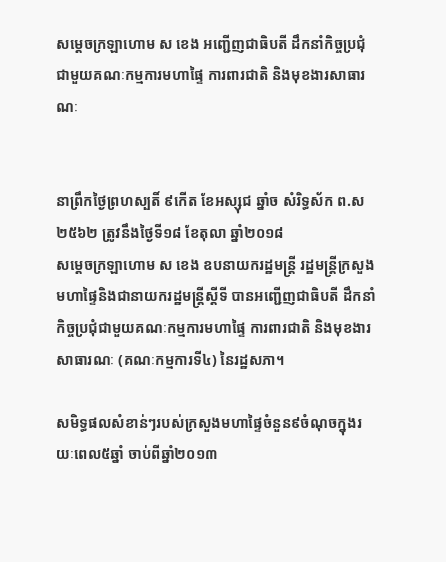សម្ដេចក្រឡាហោម ស ខេង អញ្ជើញជាធិបតី ដឹកនាំកិច្ចប្រជុំជាមួយគណៈកម្មការមហាផ្ទៃ ការពារជាតិ និងមុខងារសាធារណៈ


នាព្រឹកថ្ងៃព្រហស្បតិ៍ ៩កើត ខែអស្សុជ ឆ្នាំច សំរិទ្ធស័ក ព.ស ២៥៦២ ត្រូវនឹងថ្ងៃទី១៨ ខែតុលា ឆ្នាំ២០១៨
សម្ដេចក្រឡាហោម ស ខេង ឧបនាយករដ្ឋមន្ត្រី រដ្ឋមន្ត្រីក្រសួងមហាផ្ទៃនិងជានាយករដ្ឋមន្រ្តីស្ដីទី បានអញ្ជើញជាធិបតី ដឹកនាំកិច្ចប្រជុំជាមួយគណៈកម្មការមហាផ្ទៃ ការពារជាតិ និងមុខងារសាធារណៈ (គណៈកម្មការទី៤) នៃរដ្ឋសភា។

សមិទ្ធផលសំខាន់ៗរបស់ក្រសួងមហាផ្ទៃចំនួន៩ចំណុចក្នុងរយៈពេល៥ឆ្នាំ ចាប់ពីឆ្នាំ២០១៣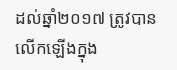ដល់ឆ្នាំ២០១៧ ត្រូវបានលើកឡើងក្នុង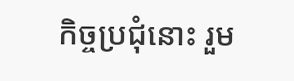កិច្ចប្រជុំនោះ រួម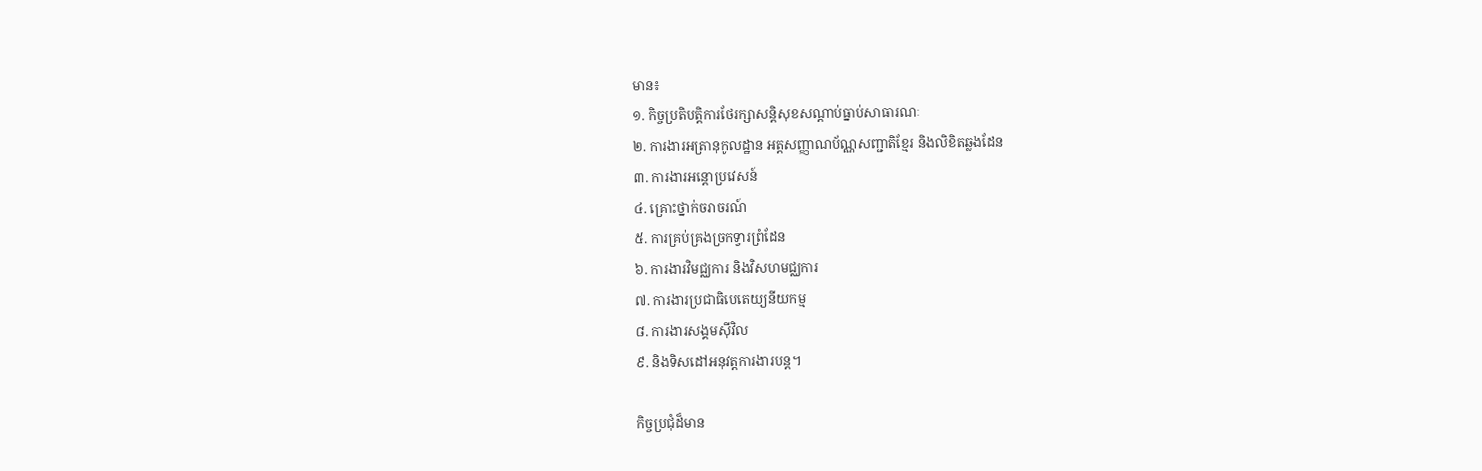មាន៖
១. កិច្ចប្រតិបត្តិការថែរក្សាសន្តិសុខសណ្ដាប់ធ្នាប់សាធារណៈ
២. ការងារអត្រានុកូលដ្ឋាន អត្តសញ្ញាណប័ណ្ណសញ្ជាតិខ្មែរ និងលិខិតឆ្លងដែន
៣. ការងារអន្តោប្រវេសន៍
៤. គ្រោះថ្នាក់ចរាចរណ៍
៥. ការគ្រប់គ្រងច្រកទ្វារព្រំដែន
៦. ការងារវិមជ្ឈការ និងវិសហមជ្ឈការ
៧. ការងារប្រជាធិបេតេយ្យនីយកម្ម
៨. ការងារសង្គមស៊ីវិល
៩. និងទិសដៅអនុវត្តការងារបន្ត។

កិច្ចប្រជុំដ៏មាន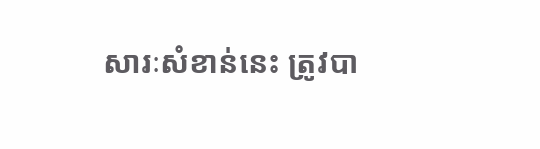សារៈសំខាន់នេះ ត្រូវបា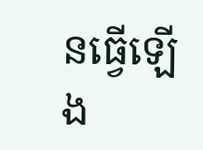នធ្វើឡើង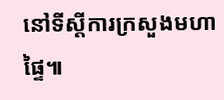នៅទីស្ដីការក្រសួងមហាផ្ទៃ៕